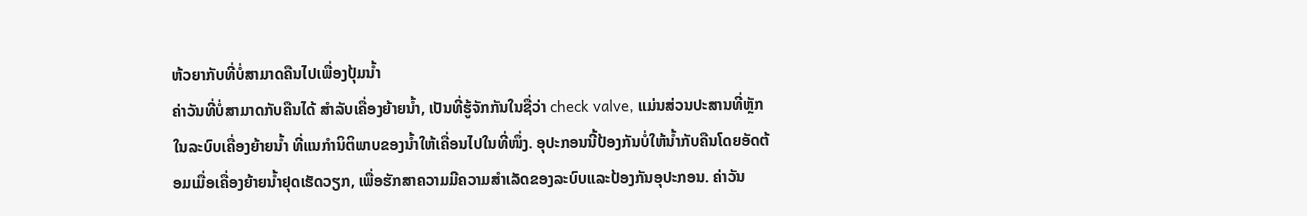ຫ້ວຍາກັບທີ່ບໍ່ສາມາດຄືນໄປເພື່ອງປຸ້ມນ້ຳ
ຄ່າວັນທີ່ບໍ່ສາມາດກັບຄືນໄດ້ ສຳລັບເຄື່ອງຍ້າຍນ້ຳ, ເປັນທີ່ຮູ້ຈັກກັນໃນຊື່ວ່າ check valve, ແມ່ນສ່ວນປະສານທີ່ຫຼັກໃນລະບົບເຄື່ອງຍ້າຍນ້ຳ ທີ່ແນກໍານິຕິພາບຂອງນ້ຳໃຫ້ເຄື່ອນໄປໃນທີ່ໜຶ່ງ. ອຸປະກອນນີ້ປ້ອງກັນບໍ່ໃຫ້ນ້ຳກັບຄືນໂດຍອັດຕ້ອມເມື່ອເຄື່ອງຍ້າຍນ້ຳຢຸດເຮັດວຽກ, ເພື່ອຮັກສາຄວາມມີຄວາມສຳເລັດຂອງລະບົບແລະປ້ອງກັນອຸປະກອນ. ຄ່າວັນ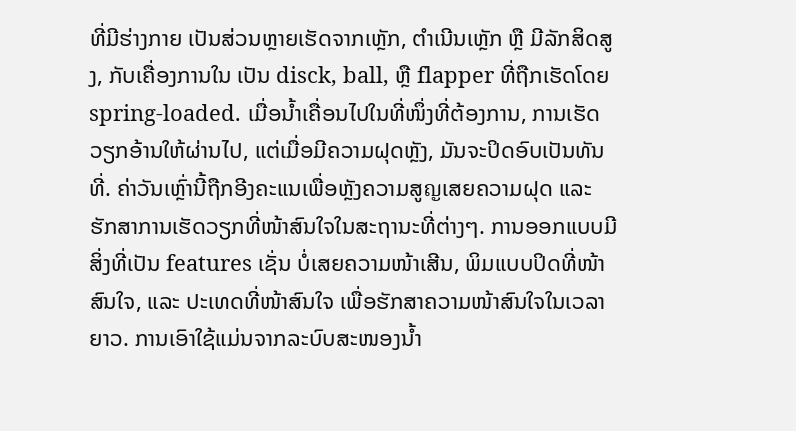ທີ່ມີຮ່າງກາຍ ເປັນສ່ວນຫຼາຍເຮັດຈາກເຫຼັກ, ຕຳເນີນເຫຼັກ ຫຼື ມີລັກສິດສູງ, ກັບເຄື່ອງການໃນ ເປັນ disck, ball, ຫຼື flapper ທີ່ຖືກເຮັດໂດຍ spring-loaded. ເມື່ອນ້ຳເຄື່ອນໄປໃນທີ່ໜຶ່ງທີ່ຕ້ອງການ, ການເຮັດວຽກອ້ານໃຫ້ຜ່ານໄປ, ແຕ່ເມື່ອມີຄວາມຝຸດຫຼັງ, ມັນຈະປິດອົບເປັນທັນທີ່. ຄ່າວັນເຫຼົ່ານີ້ຖືກອີງຄະແນເພື່ອຫຼັງຄວາມສູญເສຍຄວາມຝຸດ ແລະ ຮັກສາການເຮັດວຽກທີ່ໜ້າສົນໃຈໃນສະຖານະທີ່ຕ່າງໆ. ການອອກແບບມີສິ່ງທີ່ເປັນ features ເຊັ່ນ ບໍ່ເສຍຄວາມໜ້າເສີນ, ພິມແບບປິດທີ່ໜ້າສົນໃຈ, ແລະ ປະເທດທີ່ໜ້າສົນໃຈ ເພື່ອຮັກສາຄວາມໜ້າສົນໃຈໃນເວລາຍາວ. ການເອົາໃຊ້ແມ່ນຈາກລະບົບສະໜອງນ້ຳ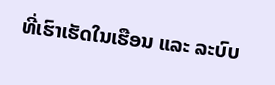ທີ່ເຮົາເຮັດໃນເຮືອນ ແລະ ລະບົບ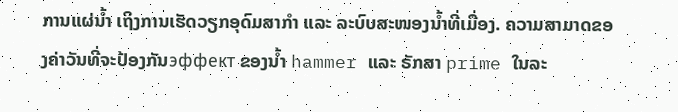ການແຜ່ນ້ຳ ເຖິງການເຮັດວຽກອຸດົມສາກຳ ແລະ ລະບົບສະໜອງນ້ຳທີ່ເມື່ອງ. ຄວາມສາມາດຂອງຄ່າວັນທີ່ຈະປ້ອງກັນэффект ຂອງນ້ຳ hammer ແລະ ຣັກສາ prime ໃນລະ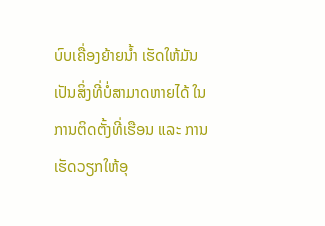ບົບເຄື່ອງຍ້າຍນ້ຳ ເຮັດໃຫ້ມັນເປັນສິ່ງທີ່ບໍ່ສາມາດຫາຍໄດ້ ໃນການຕິດຕັ້ງທີ່ເຮືອນ ແລະ ການເຮັດວຽກໃຫ້ອຸ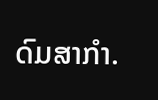ດົມສາກຳ.